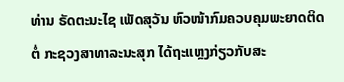ທ່ານ ຣັດຕະນະໄຊ ເພັດສຸວັນ ຫົວໜ້າກົມຄວບຄຸມພະຍາດຕິດຕໍ່ ກະຊວງສາທາລະນະສຸກ ໄດ້ຖະແຫຼງກ່ຽວກັບສະ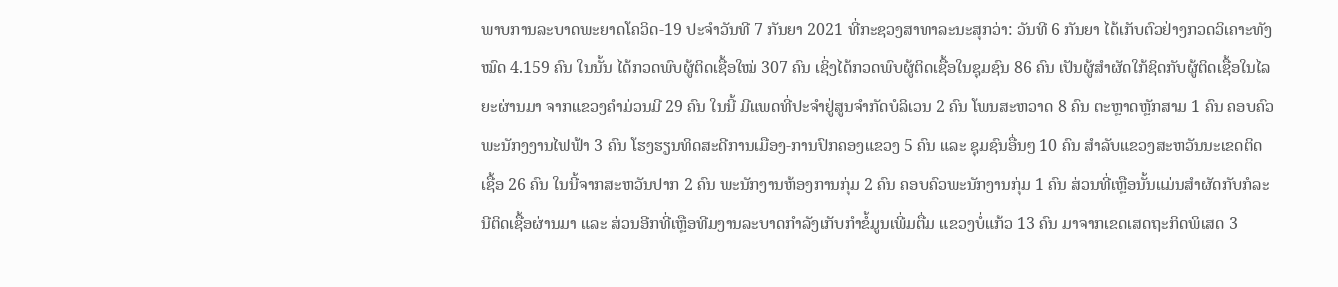ພາບການລະບາດພະຍາດໂຄວິດ-19 ປະຈໍາວັນທີ 7 ກັນຍາ 2021 ທີ່ກະຊວງສາທາລະນະສຸກວ່າ: ວັນທີ 6 ກັນຍາ ໄດ້ເກັບຕົວຢ່າງກວດວິເຄາະທັງໝົດ 4.159 ຄົນ ໃນນັ້ນ ໄດ້ກວດພົບຜູ້ຕິດເຊື້ອໃໝ່ 307 ຄົນ ເຊິ່ງໄດ້ກວດພົບຜູ້ຕິດເຊື້ອໃນຊຸມຊົນ 86 ຄົນ ເປັນຜູ້ສໍາຜັດໃກ້ຊິດກັບຜູ້ຕິດເຊື້ອໃນໄລຍະຜ່ານມາ ຈາກແຂວງຄໍາມ່ວນມີ 29 ຄົນ ໃນນີ້ ມີແພດທີ່ປະຈໍາຢູ່ສູນຈໍາກັດບໍລິເວນ 2 ຄົນ ໂພນສະຫວາດ 8 ຄົນ ຕະຫຼາດຫຼັກສາມ 1 ຄົນ ຄອບຄົວພະນັກງງານໄຟຟ້າ 3 ຄົນ ໂຮງຮຽນທິດສະດີການເມືອງ-ການປົກຄອງແຂວງ 5 ຄົນ ແລະ ຊຸມຊົນອື່ນໆ 10 ຄົນ ສໍາລັບແຂວງສະຫວັນນະເຂດຕິດເຊື້ອ 26 ຄົນ ໃນນີ້ຈາກສະຫວັນປາກ 2 ຄົນ ພະນັກງານຫ້ອງການກຸ່ມ 2 ຄົນ ຄອບຄົວພະນັກງານກຸ່ມ 1 ຄົນ ສ່ວນທີ່ເຫຼືອນັ້ນແມ່ນສໍາຜັດກັບກໍລະນີຕິດເຊື້ອຜ່ານມາ ແລະ ສ່ວນອີກທີ່ເຫຼືອທີມງານລະບາດກໍາລັງເກັບກໍາຂໍ້ມູນເພີ່ມຕື່ມ ແຂວງບໍ່ແກ້ວ 13 ຄົນ ມາຈາກເຂດເສດຖະກິດພິເສດ 3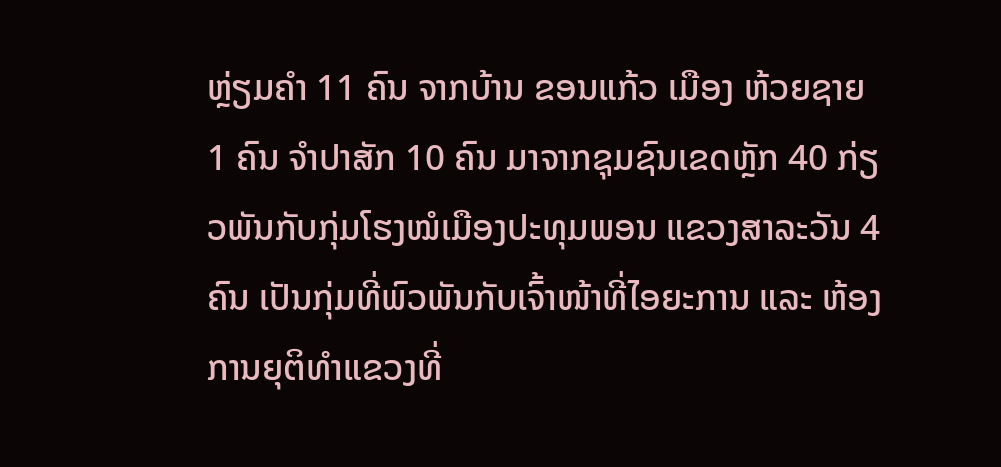ຫຼ່ຽມຄໍາ 11 ຄົນ ຈາກບ້ານ ຂອນແກ້ວ ເມືອງ ຫ້ວຍຊາຍ 1 ຄົນ ຈໍາປາສັກ 10 ຄົນ ມາຈາກຊຸມຊົນເຂດຫຼັກ 40 ກ່ຽວພັນກັບກຸ່ມໂຮງໝໍເມືອງປະທຸມພອນ ແຂວງສາລະວັນ 4 ຄົນ ເປັນກຸ່ມທີ່ພົວພັນກັບເຈົ້າໜ້າທີ່ໄອຍະການ ແລະ ຫ້ອງການຍຸຕິທໍາແຂວງທີ່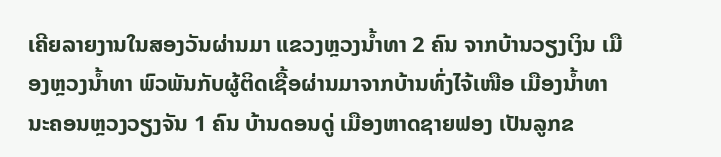ເຄີຍລາຍງານໃນສອງວັນຜ່ານມາ ແຂວງຫຼວງນໍ້າທາ 2 ຄົນ ຈາກບ້ານວຽງເງິນ ເມືອງຫຼວງນໍ້າທາ ພົວພັນກັບຜູ້ຕິດເຊື້ອຜ່ານມາຈາກບ້ານທົ່ງໄຈ້ເໜືອ ເມືອງນໍ້າທາ ນະຄອນຫຼວງວຽງຈັນ 1 ຄົນ ບ້ານດອນດູ່ ເມືອງຫາດຊາຍຟອງ ເປັນລູກຂ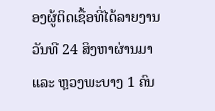ອງຜູ້ຕິດເຊື້ອທີ່ໄດ້ລາຍງານວັນທີ 24 ສິງຫາຜ່ານມາ ແລະ ຫຼວງພະບາງ 1 ຄົນ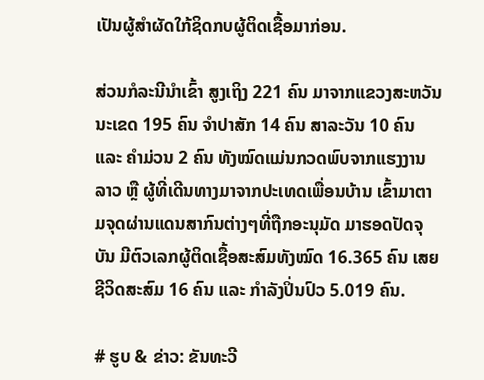ເປັນຜູ້ສໍາຜັດໃກ້ຊິດກບຜູ້ຕິດເຊື້ອມາກ່ອນ.

ສ່ວນກໍລະນີນໍາເຂົ້າ ສູງເຖິງ 221 ຄົນ ມາຈາກແຂວງສະຫວັນນະເຂດ 195 ຄົນ ຈໍາປາສັກ 14 ຄົນ ສາລະວັນ 10 ຄົນ ແລະ ຄໍາມ່ວນ 2 ຄົນ ທັງໝົດແມ່ນກວດພົບຈາກແຮງງານລາວ ຫຼື ຜູ້ທີ່ເດີນທາງມາຈາກປະເທດເພື່ອນບ້ານ ເຂົ້າມາຕາມຈຸດຜ່ານແດນສາກົນຕ່າງໆທີ່ຖືກອະນຸມັດ ມາຮອດປັດຈຸບັນ ມີຕົວເລກຜູ້ຕິດເຊື້ອສະສົມທັງໝົດ 16.365 ຄົນ ເສຍຊີວິດສະສົມ 16 ຄົນ ແລະ ກໍາລັງປິ່ນປົວ 5.019 ຄົນ.

# ຮູບ & ຂ່າວ: ຂັນທະວີ